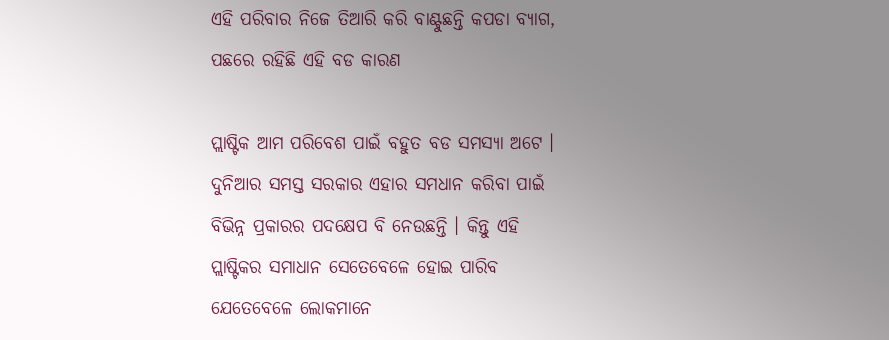ଏହି ପରିବାର ନିଜେ ତିଆରି କରି ବାଣ୍ଟୁଛନ୍ତି କପଡା ବ୍ୟାଗ, ପଛରେ ରହିଛି ଏହି ବଡ କାରଣ

ପ୍ଲାଷ୍ଟିକ ଆମ ପରିବେଶ ପାଇଁ ବହୁତ ବଡ ସମସ୍ୟା ଅଟେ । ଦୁନିଆର ସମସ୍ତ ସରକାର ଏହାର ସମଧାନ କରିବା ପାଇଁ ବିଭିନ୍ନ ପ୍ରକାରର ପଦକ୍ଷେପ ବି ନେଉଛନ୍ତି । କିନ୍ତୁ ଏହି ପ୍ଲାଷ୍ଟିକର ସମାଧାନ ସେତେବେଳେ ହୋଇ ପାରିବ ଯେତେବେଳେ ଲୋକମାନେ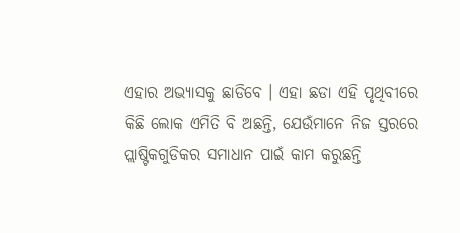ଏହାର ଅଭ୍ୟାସକୁ ଛାଡିବେ । ଏହା ଛଡା ଏହି ପୃଥିବୀରେ କିଛି ଲୋକ ଏମିତି ବି ଅଛନ୍ତି, ଯେଉଁମାନେ ନିଜ ସ୍ତରରେ ପ୍ଲାଷ୍ଟିକଗୁଡିକର ସମାଧାନ ପାଇଁ କାମ କରୁଛନ୍ତି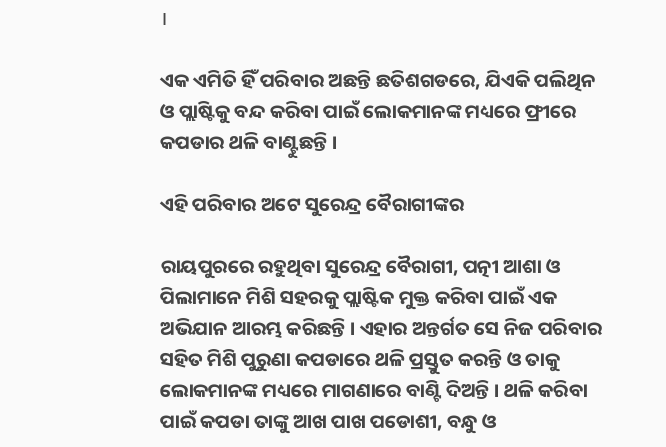।

ଏକ ଏମିତି ହିଁ ପରିବାର ଅଛନ୍ତି ଛତିଶଗଡରେ, ଯିଏକି ପଲିଥିନ ଓ ପ୍ଲାଷ୍ଟିକୁ ବନ୍ଦ କରିବା ପାଇଁ ଲୋକମାନଙ୍କ ମଧ୍ୟରେ ଫ୍ରୀରେ କପଡାର ଥଳି ବାଣ୍ଟୁଛନ୍ତି ।

ଏହି ପରିବାର ଅଟେ ସୁରେନ୍ଦ୍ର ବୈରାଗୀଙ୍କର

ରାୟପୁରରେ ରହୁଥିବା ସୁରେନ୍ଦ୍ର ବୈରାଗୀ, ପତ୍ନୀ ଆଶା ଓ ପିଲାମାନେ ମିଶି ସହରକୁ ପ୍ଲାଷ୍ଟିକ ମୁକ୍ତ କରିବା ପାଇଁ ଏକ ଅଭିଯାନ ଆରମ୍ଭ କରିଛନ୍ତି । ଏହାର ଅନ୍ତର୍ଗତ ସେ ନିଜ ପରିବାର ସହିତ ମିଶି ପୁରୁଣା କପଡାରେ ଥଳି ପ୍ରସ୍ତୁତ କରନ୍ତି ଓ ତାକୁ ଲୋକମାନଙ୍କ ମଧ୍ୟରେ ମାଗଣାରେ ବାଣ୍ଟି ଦିଅନ୍ତି । ଥଳି କରିବା ପାଇଁ କପଡା ତାଙ୍କୁ ଆଖ ପାଖ ପଡୋଶୀ, ବନ୍ଧୁ ଓ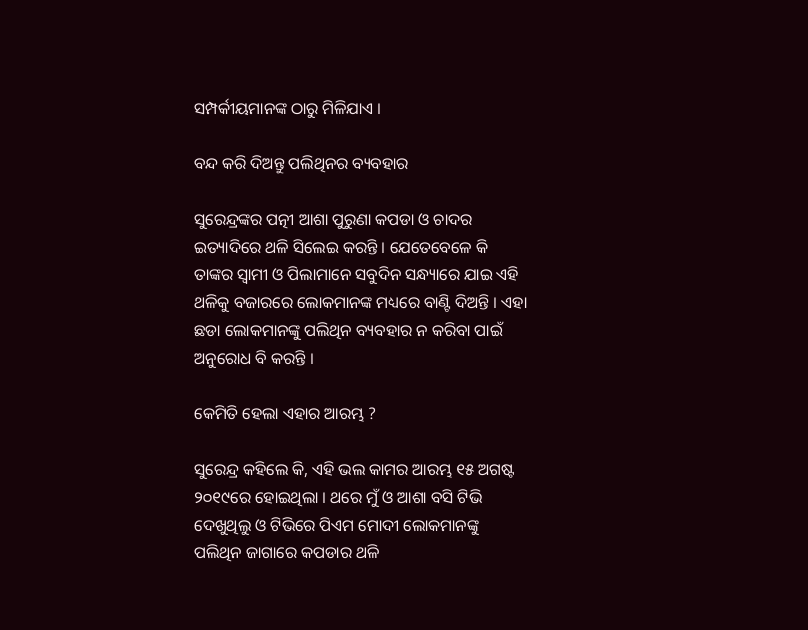ସମ୍ପର୍କୀୟମାନଙ୍କ ଠାରୁ ମିଳିଯାଏ ।

ବନ୍ଦ କରି ଦିଅନ୍ତୁ ପଲିଥିନର ବ୍ୟବହାର

ସୁରେନ୍ଦ୍ରଙ୍କର ପତ୍ନୀ ଆଶା ପୁରୁଣା କପଡା ଓ ଚାଦର ଇତ୍ୟାଦିରେ ଥଳି ସିଲେଇ କରନ୍ତି । ଯେତେବେଳେ କି ତାଙ୍କର ସ୍ଵାମୀ ଓ ପିଲାମାନେ ସବୁଦିନ ସନ୍ଧ୍ୟାରେ ଯାଇ ଏହି ଥଳିକୁ ବଜାରରେ ଲୋକମାନଙ୍କ ମଧ୍ୟରେ ବାଣ୍ଟି ଦିଅନ୍ତି । ଏହା ଛଡା ଲୋକମାନଙ୍କୁ ପଲିଥିନ ବ୍ୟବହାର ନ କରିବା ପାଇଁ ଅନୁରୋଧ ବି କରନ୍ତି ।

କେମିତି ହେଲା ଏହାର ଆରମ୍ଭ ?

ସୁରେନ୍ଦ୍ର କହିଲେ କି, ଏହି ଭଲ କାମର ଆରମ୍ଭ ୧୫ ଅଗଷ୍ଟ ୨୦୧୯ରେ ହୋଇଥିଲା । ଥରେ ମୁଁ ଓ ଆଶା ବସି ଟିଭି ଦେଖୁଥିଲୁ ଓ ଟିଭିରେ ପିଏମ ମୋଦୀ ଲୋକମାନଙ୍କୁ ପଲିଥିନ ଜାଗାରେ କପଡାର ଥଳି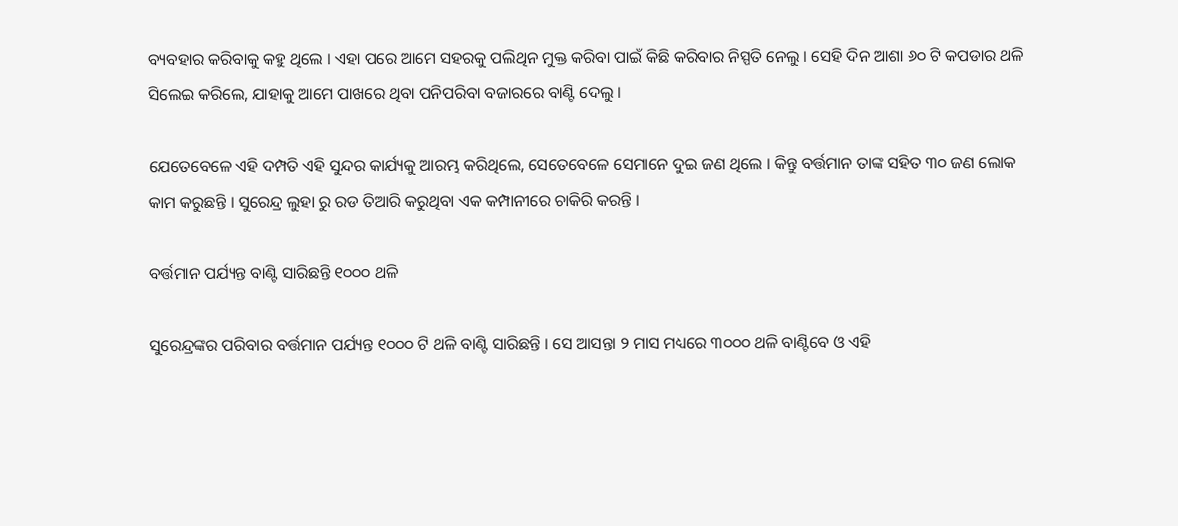ବ୍ୟବହାର କରିବାକୁ କହୁ ଥିଲେ । ଏହା ପରେ ଆମେ ସହରକୁ ପଲିଥିନ ମୁକ୍ତ କରିବା ପାଇଁ କିଛି କରିବାର ନିସ୍ପତି ନେଲୁ । ସେହି ଦିନ ଆଶା ୬୦ ଟି କପଡାର ଥଳି ସିଲେଇ କରିଲେ, ଯାହାକୁ ଆମେ ପାଖରେ ଥିବା ପନିପରିବା ବଜାରରେ ବାଣ୍ଟି ଦେଲୁ ।

ଯେତେବେଳେ ଏହି ଦମ୍ପତି ଏହି ସୁନ୍ଦର କାର୍ଯ୍ୟକୁ ଆରମ୍ଭ କରିଥିଲେ, ସେତେବେଳେ ସେମାନେ ଦୁଇ ଜଣ ଥିଲେ । କିନ୍ତୁ ବର୍ତ୍ତମାନ ତାଙ୍କ ସହିତ ୩୦ ଜଣ ଲୋକ କାମ କରୁଛନ୍ତି । ସୁରେନ୍ଦ୍ର ଲୁହା ରୁ ରଡ ତିଆରି କରୁଥିବା ଏକ କମ୍ପାନୀରେ ଚାକିରି କରନ୍ତି ।

ବର୍ତ୍ତମାନ ପର୍ଯ୍ୟନ୍ତ ବାଣ୍ଟି ସାରିଛନ୍ତି ୧୦୦୦ ଥଳି

ସୁରେନ୍ଦ୍ରଙ୍କର ପରିବାର ବର୍ତ୍ତମାନ ପର୍ଯ୍ୟନ୍ତ ୧୦୦୦ ଟି ଥଳି ବାଣ୍ଟି ସାରିଛନ୍ତି । ସେ ଆସନ୍ତା ୨ ମାସ ମଧ୍ୟରେ ୩୦୦୦ ଥଳି ବାଣ୍ଟିବେ ଓ ଏହି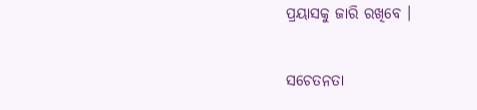ପ୍ରୟାସକୁ ଜାରି ରଖିବେ ।

ସଚେତନତା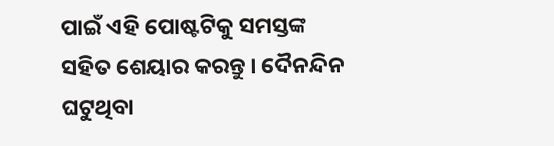ପାଇଁ ଏହି ପୋଷ୍ଟଟିକୁ ସମସ୍ତଙ୍କ ସହିତ ଶେୟାର କରନ୍ତୁ । ଦୈନନ୍ଦିନ ଘଟୁଥିବା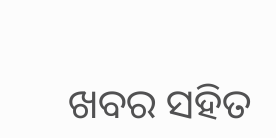ଖବର ସହିତ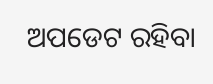ଅପଡେଟ ରହିବା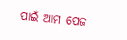ପାଇଁ ଆମ ପେଜ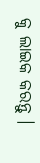କୁ ଲାଇକ କରନ୍ତୁ ।